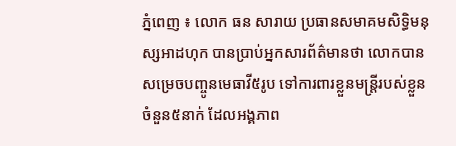ភ្នំពេញ ៖ លោក ធន សារាយ ប្រធានសមាគមសិទ្ធិមនុស្សអាដហុក បានប្រាប់អ្នកសារព័ត៌មានថា លោកបានសម្រេចបញ្ចូនមេធាវី៥រូប ទៅការពារខ្លួនមន្ដ្រីរបស់ខ្លួនចំនួន៥នាក់ ដែលអង្គភាព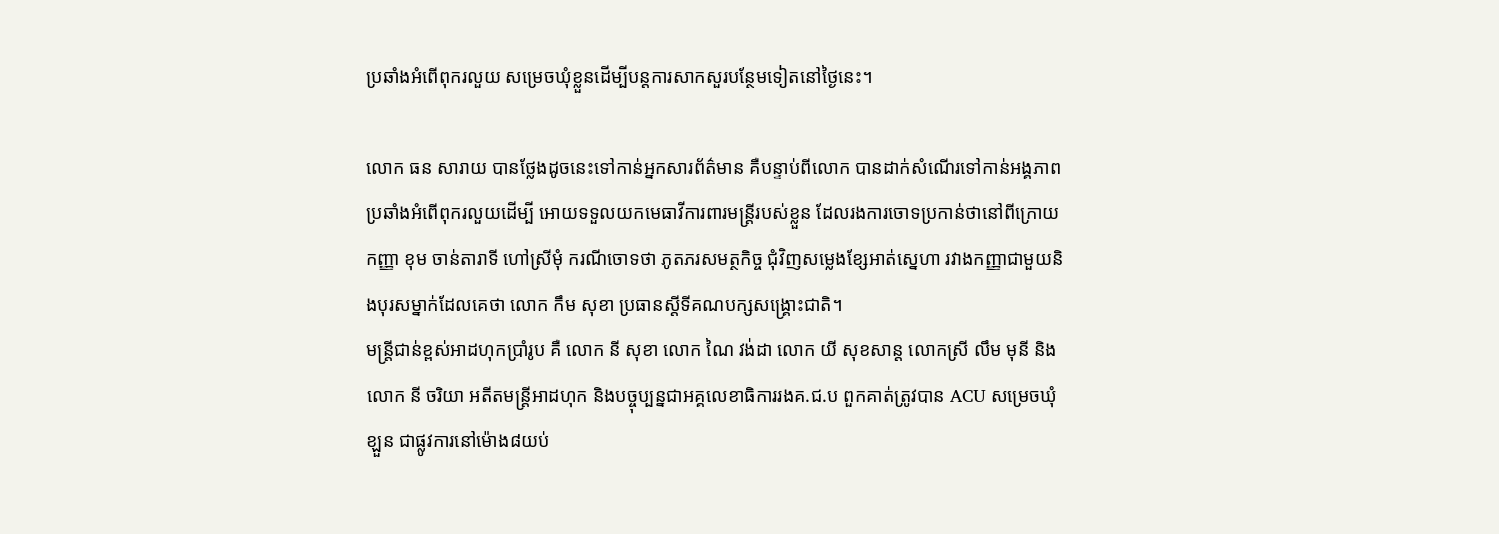ប្រឆាំងអំពើពុករលួយ សម្រេចឃុំខ្លួនដើម្បីបន្ដការសាកសួរបន្ថែមទៀតនៅថ្ងៃនេះ។

លោក ធន សារាយ បានថ្លែងដូចនេះទៅកាន់អ្នកសារព័ត៌មាន គឺបន្ទាប់ពីលោក បានដាក់សំណើរទៅកាន់អង្គភាពប្រឆាំងអំពើពុករលួយដើម្បី អោយទទួលយកមេធាវីការពារមន្ដ្រីរបស់ខ្លួន ដែលរងការចោទប្រកាន់ថានៅពីក្រោយ កញ្ញា ខុម ចាន់តារាទី ហៅស្រីមុំ ករណីចោទថា ភូតភរសមត្ថកិច្ច ជុំវិញសម្លេងខ្សែអាត់ស្នេហា រវាងកញ្ញាជាមួយនិងបុរសម្នាក់ដែលគេថា លោក កឹម សុខា ប្រធានស្ដីទីគណបក្សសង្គ្រោះជាតិ។
មន្ដ្រីជាន់ខ្ពស់អាដហុកប្រាំរូប គឺ លោក នី សុខា លោក ណៃ វង់ដា លោក យី សុខសាន្ដ លោកស្រី លឹម មុនី និងលោក នី ចរិយា អតីតមន្ដ្រីអាដហុក និងបច្ចុប្បន្នជាអគ្គលេខាធិការរងគ.ជ.ប ពួកគាត់ត្រូវបាន ACU សម្រេចឃុំខ្ឡួន ជាផ្លូវការនៅម៉ោង៨យប់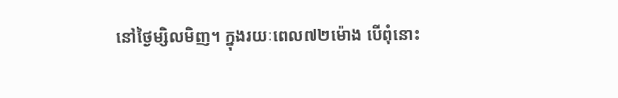នៅថ្ងៃម្សិលមិញ។ ក្នុងរយៈពេល៧២ម៉ោង បើពុំនោះ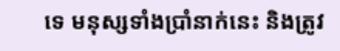ទេ មនុស្សទាំងប្រាំនាក់នេះ និងត្រូវ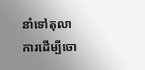នាំទៅតុលាការដើម្បីចោ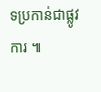ទប្រកាន់ជាផ្លូវការ ៕